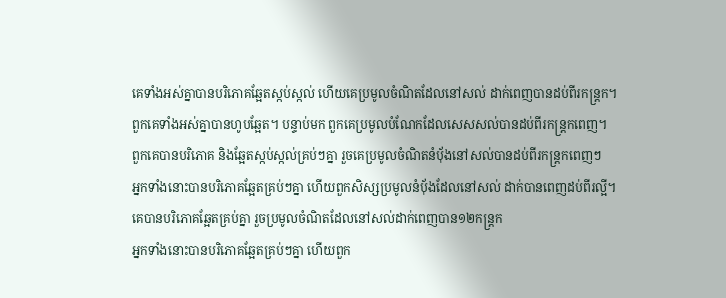គេទាំងអស់គ្នាបានបរិភោគឆ្អែតស្កប់ស្កល់ ហើយគេប្រមូលចំណិតដែលនៅសល់ ដាក់ពេញបានដប់ពីរកន្ត្រក។
ពួកគេទាំងអស់គ្នាបានហូបឆ្អែត។ បន្ទាប់មក ពួកគេប្រមូលបំណែកដែលសេសសល់បានដប់ពីរកន្ត្រកពេញ។
ពួកគេបានបរិភោគ និងឆ្អែតស្កប់ស្កល់គ្រប់ៗគ្នា រួចគេប្រមូលចំណិតនំប៉័ងនៅសល់បានដប់ពីរកន្ដ្រកពេញៗ
អ្នកទាំងនោះបានបរិភោគឆ្អែតគ្រប់ៗគ្នា ហើយពួកសិស្សប្រមូលនំប៉័ងដែលនៅសល់ ដាក់បានពេញដប់ពីរល្អី។
គេបានបរិភោគឆ្អែតគ្រប់គ្នា រួចប្រមូលចំណិតដែលនៅសល់ដាក់ពេញបាន១២កន្ត្រក
អ្នកទាំងនោះបានបរិភោគឆ្អែតគ្រប់ៗគ្នា ហើយពួក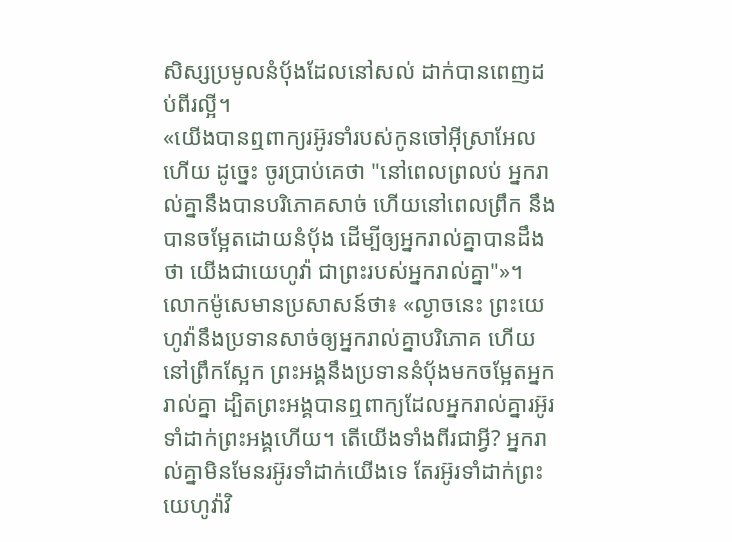សិស្សប្រមូលនំបុ័ងដែលនៅសល់ ដាក់បានពេញដប់ពីរល្អី។
«យើងបានឮពាក្យរអ៊ូរទាំរបស់កូនចៅអ៊ីស្រាអែលហើយ ដូច្នេះ ចូរប្រាប់គេថា "នៅពេលព្រលប់ អ្នករាល់គ្នានឹងបានបរិភោគសាច់ ហើយនៅពេលព្រឹក នឹងបានចម្អែតដោយនំបុ័ង ដើម្បីឲ្យអ្នករាល់គ្នាបានដឹងថា យើងជាយេហូវ៉ា ជាព្រះរបស់អ្នករាល់គ្នា"»។
លោកម៉ូសេមានប្រសាសន៍ថា៖ «ល្ងាចនេះ ព្រះយេហូវ៉ានឹងប្រទានសាច់ឲ្យអ្នករាល់គ្នាបរិភោគ ហើយនៅព្រឹកស្អែក ព្រះអង្គនឹងប្រទាននំបុ័ងមកចម្អែតអ្នករាល់គ្នា ដ្បិតព្រះអង្គបានឮពាក្យដែលអ្នករាល់គ្នារអ៊ូរទាំដាក់ព្រះអង្គហើយ។ តើយើងទាំងពីរជាអ្វី? អ្នករាល់គ្នាមិនមែនរអ៊ូរទាំដាក់យើងទេ តែរអ៊ូរទាំដាក់ព្រះយេហូវ៉ាវិ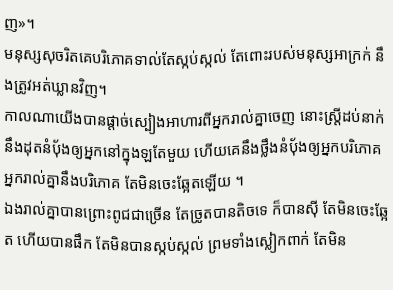ញ»។
មនុស្សសុចរិតគេបរិភោគទាល់តែស្កប់ស្កល់ តែពោះរបស់មនុស្សអាក្រក់ នឹងត្រូវអត់ឃ្លានវិញ។
កាលណាយើងបានផ្តាច់ស្បៀងអាហារពីអ្នករាល់គ្នាចេញ នោះស្ត្រីដប់នាក់នឹងដុតនំបុ័ងឲ្យអ្នកនៅក្នុងឡតែមួយ ហើយគេនឹងថ្លឹងនំបុ័ងឲ្យអ្នកបរិភោគ អ្នករាល់គ្នានឹងបរិភោគ តែមិនចេះឆ្អែតឡើយ ។
ឯងរាល់គ្នាបានព្រោះពូជជាច្រើន តែច្រូតបានតិចទេ ក៏បានស៊ី តែមិនចេះឆ្អែត ហើយបានផឹក តែមិនបានស្កប់ស្កល់ ព្រមទាំងស្លៀកពាក់ តែមិន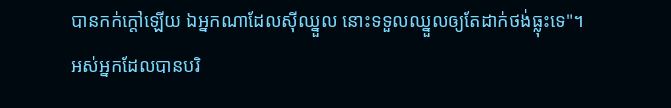បានកក់ក្តៅឡើយ ឯអ្នកណាដែលស៊ីឈ្នួល នោះទទួលឈ្នួលឲ្យតែដាក់ថង់ធ្លុះទេ"។
អស់អ្នកដែលបានបរិ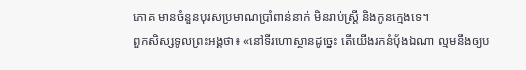ភោគ មានចំនួនបុរសប្រមាណប្រាំពាន់នាក់ មិនរាប់ស្ត្រី និងកូនក្មេងទេ។
ពួកសិស្សទូលព្រះអង្គថា៖ «នៅទីរហោស្ថានដូច្នេះ តើយើងរកនំបុ័ងឯណា ល្មមនឹងឲ្យប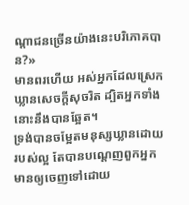ណ្ដាជនច្រើនយ៉ាងនេះបរិភោគបាន?»
មានពរហើយ អស់អ្នកដែលស្រេកឃ្លានសេចក្តីសុចរិត ដ្បិតអ្នកទាំងនោះនឹងបានឆ្អែត។
ទ្រង់បានចម្អែតមនុស្សឃ្លានដោយរបស់ល្អ តែបានបណ្តេញពួកអ្នកមានឲ្យចេញទៅដោយ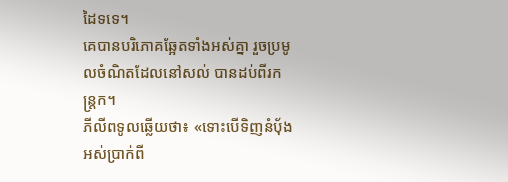ដៃទទេ។
គេបានបរិភោគឆ្អែតទាំងអស់គ្នា រួចប្រមូលចំណិតដែលនៅសល់ បានដប់ពីរកន្ត្រក។
ភីលីពទូលឆ្លើយថា៖ «ទោះបើទិញនំបុ័ងអស់ប្រាក់ពី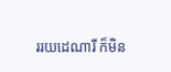ររយដេណារី ក៏មិន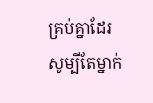គ្រប់គ្នាដែរ សូម្បីតែម្នាក់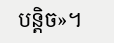បន្តិច»។